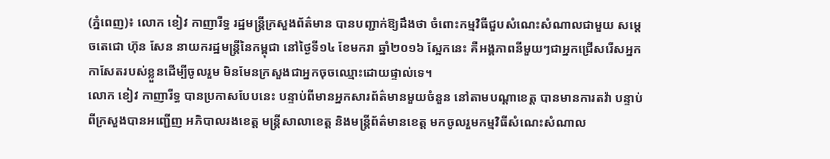(ភ្នំពេញ)៖ លោក ខៀវ កាញារីទ្ធ រដ្ឋមន្រ្តីក្រសួងព័ត៌មាន បានបញ្ជាក់ឱ្យដឹងថា ចំពោះកម្មវិធីជួបសំណេះសំណាលជាមួយ សម្តេចតេជោ ហ៊ុន សែន នាយករដ្ឋមន្រ្តីនៃកម្ពុជា នៅថ្ងៃទី១៤ ខែមករា ឆ្នាំ២០១៦ ស្អែកនេះ គឺអង្គភាពនីមួយៗជាអ្នកជ្រើសរើសអ្នកកាសែតរបស់ខ្លួនដើម្បីចូលរួម មិនមែនក្រសួងជាអ្នកចុចឈ្មោះដោយផ្ទាល់ទេ។
លោក ខៀវ កាញារីទ្ធ បានប្រកាសបែបនេះ បន្ទាប់ពីមានអ្នកសារព័ត៌មានមួយចំនួន នៅតាមបណ្តាខេត្ត បានមានការតវ៉ា បន្ទាប់ពីក្រសួងបានអញ្ជើញ អភិបាលរងខេត្ត មន្រ្តីសាលាខេត្ត និងមន្រ្តីព័ត៌មានខេត្ត មកចូលរួមកម្មវិធីសំណេះសំណាល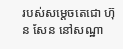របស់សម្តេចតេជោ ហ៊ុន សែន នៅសណ្ឋា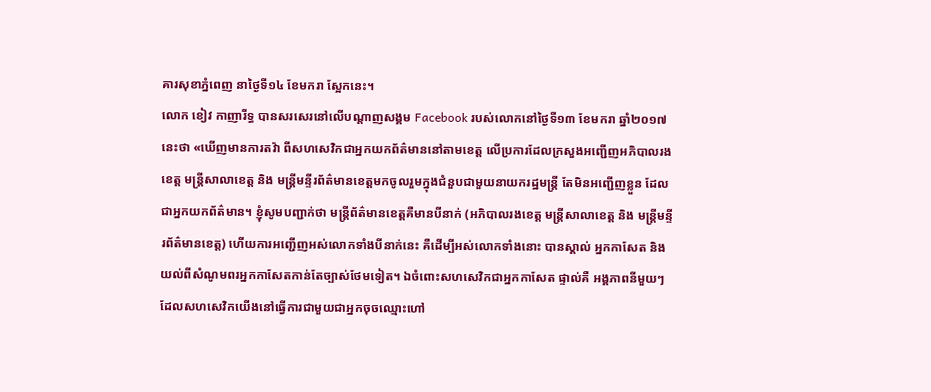គារសុខាភ្នំពេញ នាថ្ងៃទី១៤ ខែមករា ស្អែកនេះ។
លោក ខៀវ កាញារីទ្ធ បានសរសេរនៅលើបណ្តាញសង្គម Facebook របស់លោកនៅថ្ងៃទី១៣ ខែមករា ឆ្នាំ២០១៧នេះថា «ឃើញមានការតវ៉ា ពីសហសេវិកជាអ្នកយកព័ត៌មាននៅតាមខេត្ត លើប្រការដែលក្រសួងអញ្ជើញអភិបាលរងខេត្ត មន្ត្រីសាលាខេត្ត និង មន្ត្រីមន្ទីរព័ត៌មានខេត្តមកចូលរួមក្នុងជំនួបជាមួយនាយករដ្ឋមន្ត្រី តែមិនអញ្ជើញខ្លួន ដែលជាអ្នកយកព័ត៌មាន។ ខ្ញុំសូមបញ្ជាក់ថា មន្ត្រីព័ត៌មានខេត្តគឺមានបីនាក់ (អភិបាលរងខេត្ត មន្ត្រីសាលាខេត្ត និង មន្ត្រីមន្ទីរព័ត៌មានខេត្ត) ហើយការអញ្ជើញអស់លោកទាំងបីនាក់នេះ គឺដើម្បីអស់លោកទាំងនោះ បានស្គាល់ អ្នកកាសែត និង យល់ពីសំណូមពរអ្នកកាសែតកាន់តែច្បាស់ថែមទៀត។ ឯចំពោះសហសេវិកជាអ្នកកាសែត ផ្ទាល់គឺ អង្គភាពនីមួយៗ ដែលសហសេវិកយើងនៅធ្វើការជាមួយជាអ្នកចុចឈ្មោះហៅ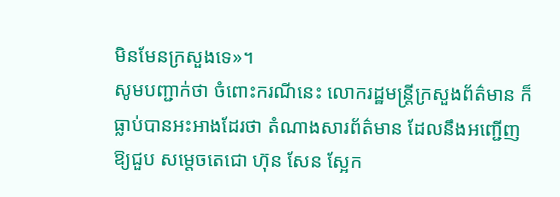មិនមែនក្រសួងទេ»។
សូមបញ្ជាក់ថា ចំពោះករណីនេះ លោករដ្ឋមន្រ្តីក្រសួងព័ត៌មាន ក៏ធ្លាប់បានអះអាងដែរថា តំណាងសារព័ត៌មាន ដែលនឹងអញ្ជើញឱ្យជួប សម្តេចតេជោ ហ៊ុន សែន ស្អែក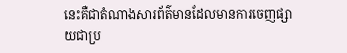នេះគឺជាតំណាងសារព័ត៌មានដែលមានការចេញផ្សាយជាប្រ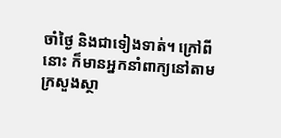ចាំថ្ងៃ និងជាទៀងទាត់។ ក្រៅពីនោះ ក៏មានអ្នកនាំពាក្យនៅតាមក្រសួងស្ថា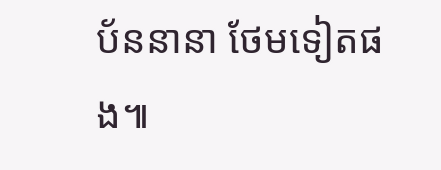ប័ននានា ថែមទៀតផង៕